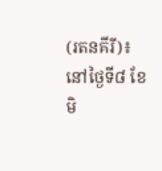(រតនគីរី)៖ នៅថ្ងៃទី៨ ខែមិ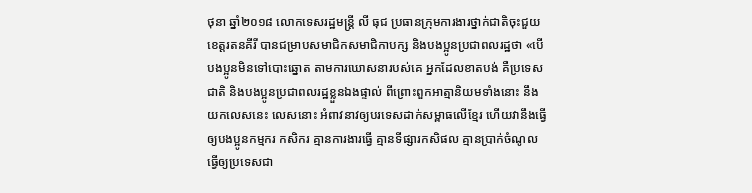ថុនា ឆ្នាំ២០១៨ លោកទេសរដ្ឋមន្ត្រី លី ធុជ ប្រធានក្រុមការងារថ្នាក់ជាតិចុះជួយខេត្តរតនគីរី បានជម្រាបសមាជិកសមាជិកាបក្ស និងបងប្អូនប្រជាពលរដ្ឋថា «បើបងប្អូនមិនទៅបោះឆ្នោត តាមការឃោសនារបស់គេ អ្នកដែលខាតបង់ គឺប្រទេសជាតិ និងបងប្អូនប្រជាពលរដ្ឋខ្លួនឯងផ្ទាល់ ពីព្រោះពួកអាត្មានិយមទាំងនោះ នឹងយកលេសនេះ លេសនោះ អំពាវនាវឲ្យបរទេសដាក់សម្ពាធលើខ្មែរ ហើយវានឹងធ្វើឲ្យបងប្អូនកម្មករ កសិករ គ្មានការងារធ្វើ គ្មានទីផ្សារកសិផល គ្មានប្រាក់ចំណូល ធ្វើឲ្យប្រទេសជា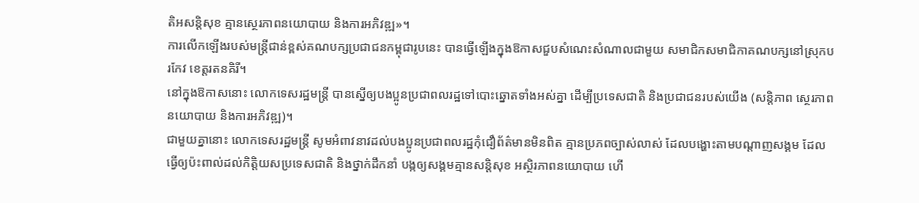តិអសន្តិសុខ គ្មានស្ថេរភាពនយោបាយ និងការអភិវឌ្ឍ»។
ការលើកឡើងរបស់មន្រ្តីជាន់ខ្ពស់គណបក្សប្រជាជនកម្ពុជារូបនេះ បានធ្វើឡើងក្នុងឱកាសជួបសំណេះសំណាលជាមួយ សមាជិកសមាជិកាគណបក្សនៅស្រុកបរកែវ ខេត្តរតនគិរី។
នៅក្នុងឱកាសនោះ លោកទេសរដ្ឋមន្រ្តី បានស្នើឲ្យបងប្អូនប្រជាពលរដ្ឋទៅបោះឆ្នោតទាំងអស់គ្នា ដើម្បីប្រទេសជាតិ និងប្រជាជនរបស់យើង (សន្តិភាព ស្ថេរភាពនយោបាយ និងការអភិវឌ្ឍ)។
ជាមួយគ្នានោះ លោកទេសរដ្ឋមន្ត្រី សូមអំពាវនាវដល់បងប្អូនប្រជាពលរដ្ឋកុំជឿព័ត៌មានមិនពិត គ្មានប្រភពច្បាស់លាស់ ដែលបង្ហោះតាមបណ្តាញសង្គម ដែលធ្វើឲ្យប៉ះពាល់ដល់កិត្តិយសប្រទេសជាតិ និងថ្នាក់ដឹកនាំ បង្កឲ្យសង្គមគ្មានសន្តិសុខ អស្ថិរភាពនយោបាយ ហើ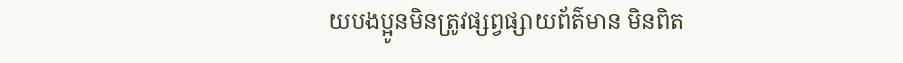យបងប្អូនមិនត្រូវផ្សព្វផ្សាយព័ត៌មាន មិនពិត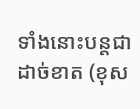ទាំងនោះបន្តជាដាច់ខាត (ខុស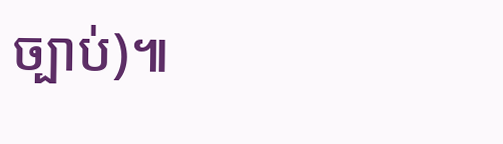ច្បាប់)៕